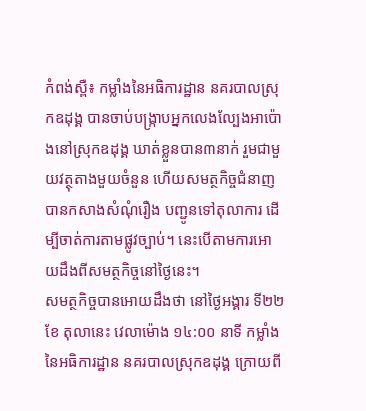កំពង់ស្ពឺ៖ កម្លាំងនៃអធិការដ្ឋាន នគរបាលស្រុកឧដុង្គ បានចាប់បង្ក្រាបអ្នកលេងល្បែងអាប៉ោងនៅស្រុកឧដុង្គ ឃាត់ខ្លួនបាន៣នាក់ រួមជាមួយវត្ថុតាងមួយចំនួន ហើយសមត្ថកិច្ចជំនាញបានកសាងសំណុំរឿង បញ្ជូនទៅតុលាការ ដើម្បីចាត់ការតាមផ្លូវច្បាប់។ នេះបើតាមការអោយដឹងពីសមត្ថកិច្ចនៅថ្ងៃនេះ។
សមត្ថកិច្ចបានអោយដឹងថា នៅថ្ងៃអង្គារ ទី២២ ខែ តុលានេះ វេលាម៉ោង ១៤:០០ នាទី កម្លាំងនៃអធិការដ្ឋាន នគរបាលស្រុកឧដុង្គ ក្រោយពី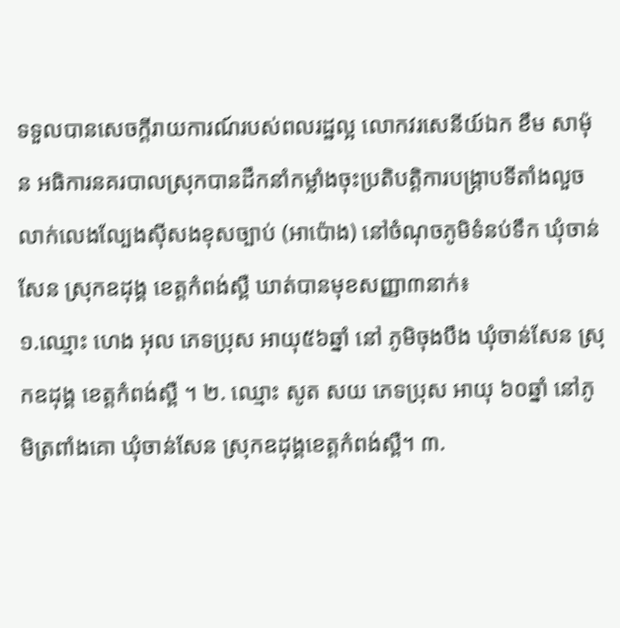ទទួលបានសេចក្ដីរាយការណ៍របស់ពលរដ្ឋល្អ លោកវរសេនីយ៍ឯក ខឹម សាម៉ុន អធិការនគរបាលស្រុកបានដឹកនាំកម្លាំងចុះប្រតិបត្ដិការបង្ក្រាបទីតាំងលួចលាក់លេងល្បែងស៊ីសងខុសច្បាប់ (អាប៉ោង) នៅចំណុចភូមិទំនប់ទឹក ឃុំចាន់សែន ស្រុកឧដុង្គ ខេត្តកំពង់ស្ពឺ ឃាត់បានមុខសញ្ញា៣នាក់៖
១.ឈ្មោះ ហេង អុល ភេទប្រុស អាយុ៥៦ឆ្នាំ នៅ ភូមិចុងបឹង ឃុំចាន់សែន ស្រុកឧដុង្គ ខេត្តកំពង់ស្ពឺ ។ ២. ឈ្មោះ សូត សយ ភេទប្រុស អាយុ ៦០ឆ្នាំ នៅភូមិត្រពាំងគោ ឃុំចាន់សែន ស្រុកឧដុង្គខេត្តកំពង់ស្ពឺ។ ៣.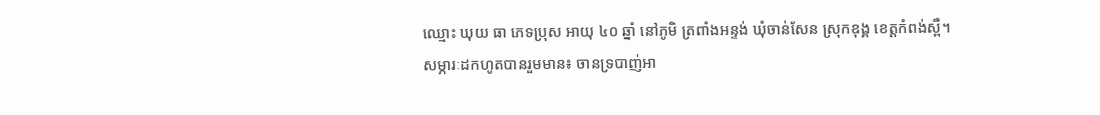ឈ្មោះ ឃុយ ធា ភេទប្រុស អាយុ ៤០ ឆ្នាំ នៅភូមិ ត្រពាំងអន្ទង់ ឃុំចាន់សែន ស្រុកឧុង្គ ខេត្តកំពង់ស្ពឺ។
សម្ភារៈដកហូតបានរួមមាន៖ ចានទ្របាញ់អា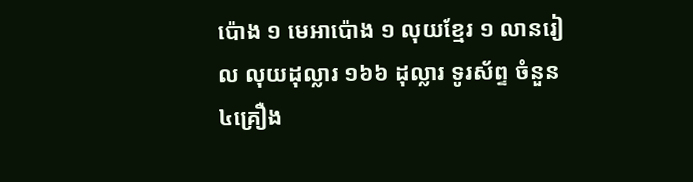ប៉ោង ១ មេអាប៉ោង ១ លុយខ្មែរ ១ លានរៀល លុយដុល្លារ ១៦៦ ដុល្លារ ទូរស័ព្ទ ចំនួន ៤គ្រឿង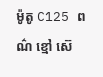ម៉ូតូ C125 ពណ៌ ខ្មៅ ស៊េ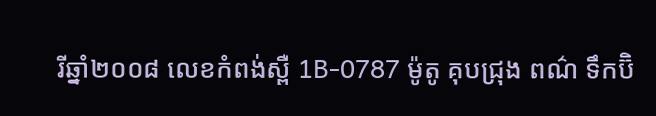រីឆ្នាំ២០០៨ លេខកំពង់ស្ពឺ 1B-0787 ម៉ូតូ គុបជ្រុង ពណ៌ ទឹកប៊ិ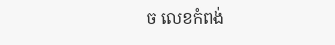ច លេខកំពង់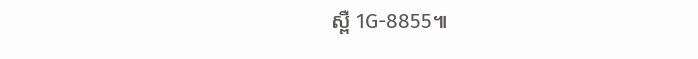ស្ពឺ 1G-8855៕